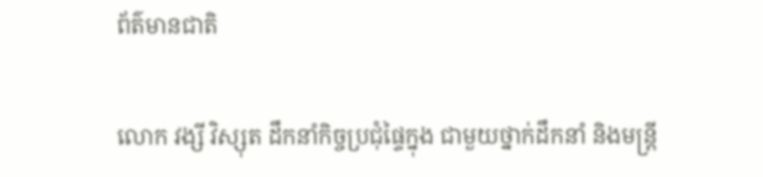ព័ត៌មានជាតិ

លោក វង្សី វិស្សុត ដឹកនាំកិច្ចប្រជុំផ្ទៃក្នុង ជាមួយថ្នាក់ដឹកនាំ និងមន្រ្តី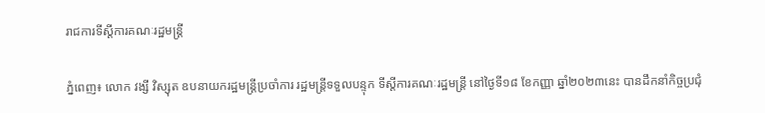រាជការទីស្តីការគណៈរដ្ឋមន្ត្រី

ភ្នំពេញ៖ លោក វង្សី វិស្សុត ឧបនាយករដ្ឋមន្ត្រីប្រចាំការ រដ្ឋមន្ត្រីទទួលបន្ទុក ទីស្តីការគណៈរដ្ឋមន្ត្រី នៅថ្ងៃទី១៨ ខែកញ្ញា ឆ្នាំ២០២៣នេះ បានដឹកនាំកិច្ចប្រជុំ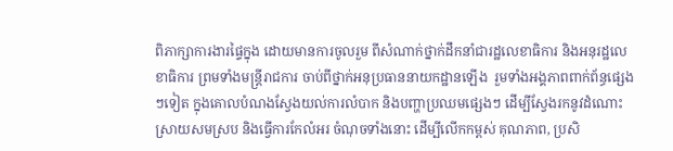ពិភាក្សាការងារផ្ទៃក្នុង ដោយមានការចូលរួម ពីសំណាក់ថ្នាក់ដឹកនាំជារដ្ឋលេខាធិការ និងអនុរដ្ឋលេខាធិការ ព្រមទាំងមន្រ្តីរាជការ ចាប់ពីថ្នាក់អនុប្រធាននាយកដ្ឋានឡើង  រួមទាំងអង្គភាពពាក់ព័ន្ធផ្សេងៗទៀត ក្នុងគោលបំណងស្វែងយល់ការលំបាក និងបញ្ហាប្រឈមផ្សេងៗ ដើម្បីស្វែងរកនូវដំណោះស្រាយសមស្រប និងធ្វើការកែលំអរ ចំណុចទាំងនោះ ដើម្បីលើកកម្ពស់ គុណភាព, ប្រសិ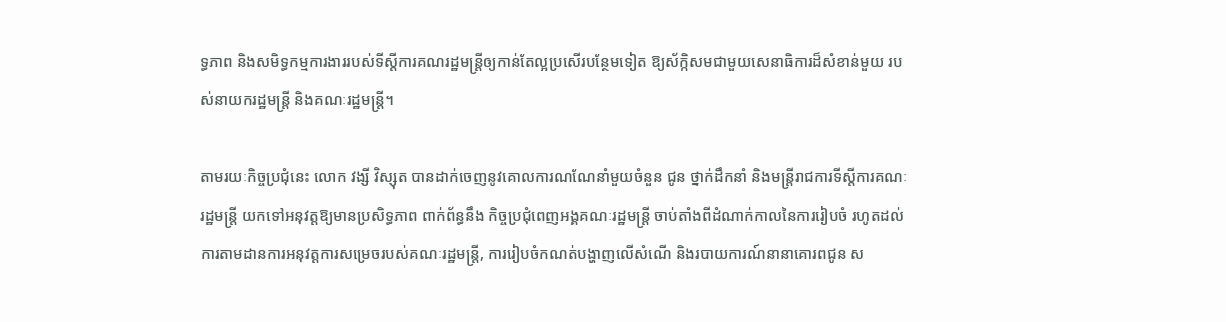ទ្ធភាព និងសមិទ្ធកម្មការងាររបស់ទីស្តីការគណរដ្ឋមន្ត្រីឲ្យកាន់តែល្អប្រសើរបន្ថែមទៀត ឱ្យស័ក្កិសមជាមួយសេនាធិការដ៏សំខាន់មួយ របស់នាយករដ្ឋមន្រ្តី និងគណៈរដ្ឋមន្រ្តី។

តាមរយៈកិច្ចប្រជុំនេះ លោក វង្សី វិស្សុត បានដាក់ចេញនូវគោលការណណែនាំមួយចំនួន ជូន ថ្នាក់ដឹកនាំ និងមន្រ្តីរាជការទីស្តីការគណៈរដ្ឋមន្ត្រី យកទៅអនុវត្តឱ្យមានប្រសិទ្ធភាព ពាក់ព័ន្ធនឹង កិច្ចប្រជុំពេញអង្គគណៈរដ្ឋមន្រ្តី ចាប់តាំងពីដំណាក់កាលនៃការរៀបចំ រហូតដល់ការតាមដានការអនុវត្តការសម្រេចរបស់គណៈរដ្ឋមន្រ្តី, ការរៀបចំកណត់បង្ហាញលើសំណើ និងរបាយការណ៍នានាគោរពជូន ស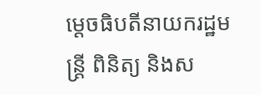ម្តេចធិបតីនាយករដ្ឋមន្រ្តី ពិនិត្យ និងស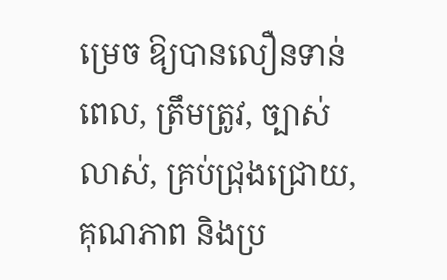ម្រេច ឱ្យបានលឿនទាន់ពេល, ត្រឹមត្រូវ, ច្បាស់លាស់, គ្រប់ជ្រុងជ្រោយ, គុណភាព និងប្រ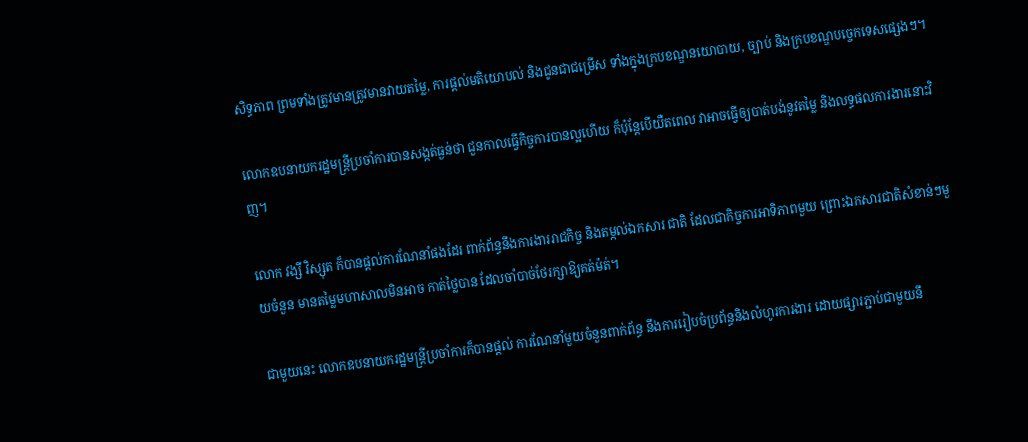សិទ្ធភាព ព្រមទាំងត្រូវមានត្រូវមានវាយតម្លៃ, ការផ្តល់មតិយោបល់ និងជូនជាជម្រើស ទាំងក្នុងក្របខណ្ឌនយោបាយ, ច្បាប់ និងក្របខណ្ឌបច្ចេកទេសផ្សេងៗ។

លោកឧបនាយករដ្ឋមន្ត្រីប្រចាំការបានសង្កត់ធ្ងន់ថា ជួនកាលធ្វើកិច្ចការបានល្អហើយ ក៏ប៉ុន្តែបើយឺតពេល វាអាចធ្វើឲ្យបាត់បង់នូវតម្លៃ និងលទ្ធផលការងារនោះវិញ។

លោក វង្សី វិស្សុត ក៏បានផ្តល់ការណែនាំផងដែរ ពាក់ព័ន្ធនឹងការងាររាជកិច្ច និងតម្កល់ឯកសារ ជាតិ ដែលជាកិច្ចការអាទិភាពមួយ ព្រោះឯកសារជាតិសំខាន់ៗមួយចំនួន មានតម្លៃមហាសាលមិនអាច កាត់ថ្លៃបាន ដែលចាំបាច់ថែរក្សាឱ្យគត់ម៉ត់។

ជាមួយនេះ លោកឧបនាយករដ្ឋមន្ត្រីប្រចាំការក៏បានផ្តល់ ការណែនាំមួយចំនួនពាក់ព័ន្ធ នឹងការរៀបចំប្រព័ន្ធនិងលំហូរការងារ ដោយផ្សារភ្ជាប់ជាមួយនឹ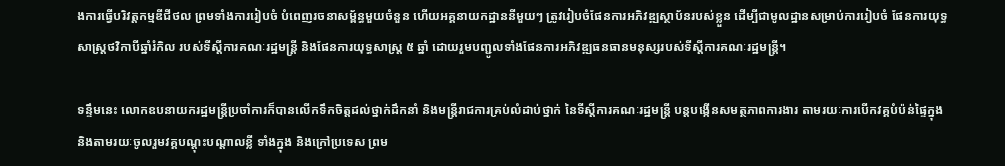ងការធ្វើបរិវត្តកម្មឌីជីថល ព្រមទាំងការរៀបចំ បំពេញរចនាសម្ព័ន្ធមួយចំនួន ហើយអគ្គនាយកដ្ឋាននីមួយៗ ត្រូវរៀបចំផែនការអភិវឌ្ឍស្ថាប័នរបស់ខ្លួន ដើម្បីជាមូលដ្ឋានសម្រាប់ការរៀបចំ ផែនការយុទ្ធសាស្រ្តថវិកាបីឆ្នាំរំកិល របស់ទីស្តីការគណៈរដ្ឋមន្រ្តី និងផែនការយុទ្ធសាស្រ្ត ៥ ឆ្នាំ ដោយរួមបញ្ជូលទាំងផែនការអភិវឌ្ឍធនធានមនុស្សរបស់ទីស្តីការគណៈរដ្ឋមន្រ្តី។

ទន្ទឹមនេះ លោកឧបនាយករដ្ឋមន្ត្រីប្រចាំការក៏បានលើកទឹកចិត្តដល់ថ្នាក់ដឹកនាំ និងមន្រ្តីរាជការគ្រប់លំដាប់ថ្នាក់ នៃទីស្តីការគណៈរដ្ឋមន្រ្តី បន្តបង្កើនសមត្ថភាពការងារ តាមរយៈការបើកវគ្គបំប៉ន់ផ្ទៃក្នុង និងតាមរយៈចូលរួមវគ្គបណ្តុះបណ្តាលខ្លី ទាំងក្នុង និងក្រៅប្រទេស ព្រម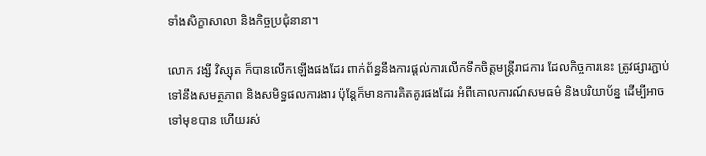ទាំងសិក្ខាសាលា និងកិច្ចប្រជុំនានា។

លោក វង្សី វិស្សុត ក៏បានលើកឡើងផងដែរ ពាក់ព័ន្ធនឹងការផ្តល់ការលើកទឹកចិត្តមន្រ្តីរាជការ ដែលកិច្ចការនេះ ត្រូវផ្សារភ្ជាប់ទៅនឹងសមត្ថភាព និងសមិទ្ធផលការងារ ប៉ុន្តែក៏មានការគិតគូរផងដែរ អំពីគោលការណ៍សមធម៌ និងបរិយាប័ន្ន ដើម្បីអាចទៅមុខបាន ហើយរស់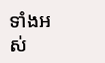ទាំងអស់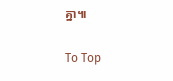គ្នា៕

To Top